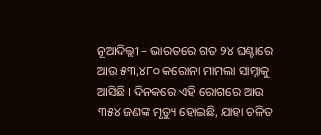ନୂଆଦିଲ୍ଲୀ – ଭାରତରେ ଗତ ୨୪ ଘଣ୍ଟାରେ ଆଉ ୫୩,୪୮୦ କରୋନା ମାମଲା ସାମ୍ନାକୁ ଆସିଛି । ଦିନକରେ ଏହି ରୋଗରେ ଆଉ ୩୫୪ ଜଣଙ୍କ ମୃତ୍ୟୁ ହୋଇଛି, ଯାହା ଚଳିତ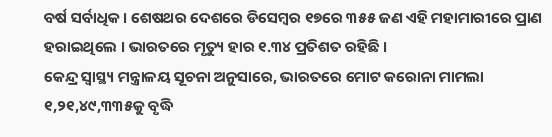ବର୍ଷ ସର୍ବାଧିକ । ଶେଷଥର ଦେଶରେ ଡିସେମ୍ବର ୧୭ରେ ୩୫୫ ଜଣ ଏହି ମହାମାରୀରେ ପ୍ରାଣ ହରାଇଥିଲେ । ଭାରତରେ ମୃତ୍ୟୁ ହାର ୧.୩୪ ପ୍ରତିଶତ ରହିଛି ।
କେନ୍ଦ୍ର ସ୍ୱାସ୍ଥ୍ୟ ମନ୍ତ୍ରାଳୟ ସୂଚନା ଅନୁସାରେ, ଭାରତରେ ମୋଟ କରୋନା ମାମଲା ୧,୨୧,୪୯,୩୩୫କୁ ବୃଦ୍ଧି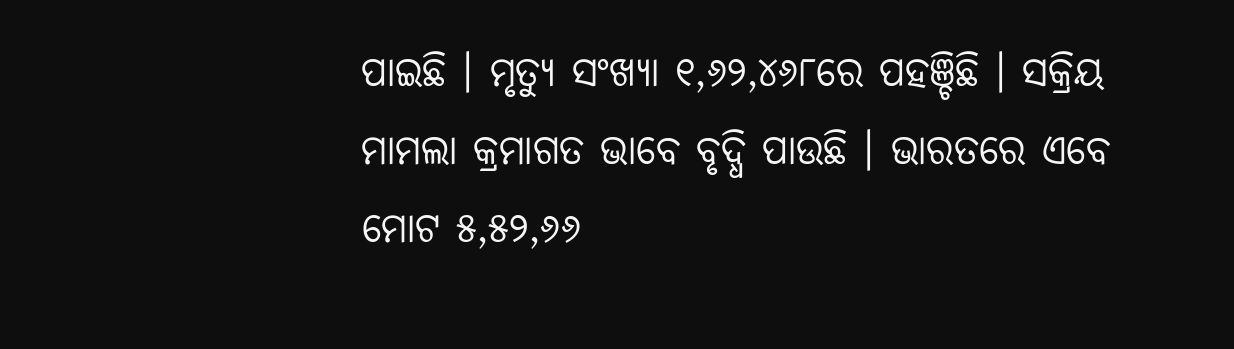ପାଇଛି । ମୃତ୍ୟୁ ସଂଖ୍ୟା ୧,୬୨,୪୬୮ରେ ପହଞ୍ଚିଛି । ସକ୍ରିୟ ମାମଲା କ୍ରମାଗତ ଭାବେ ବୃଦ୍ଧି ପାଉଛି । ଭାରତରେ ଏବେ ମୋଟ ୫,୫୨,୬୬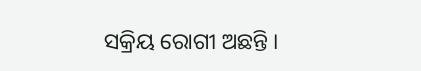ସକ୍ରିୟ ରୋଗୀ ଅଛନ୍ତି ।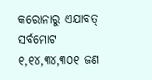କରୋନାରୁ ଏଯାବତ୍ ସର୍ବମୋଟ ୧,୧୪,୩୪,୩୦୧ ଜଣ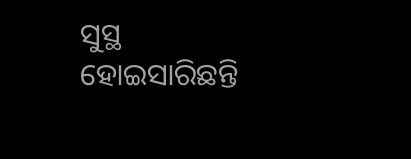ସୁସ୍ଥ ହୋଇସାରିଛନ୍ତି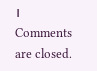।
Comments are closed.